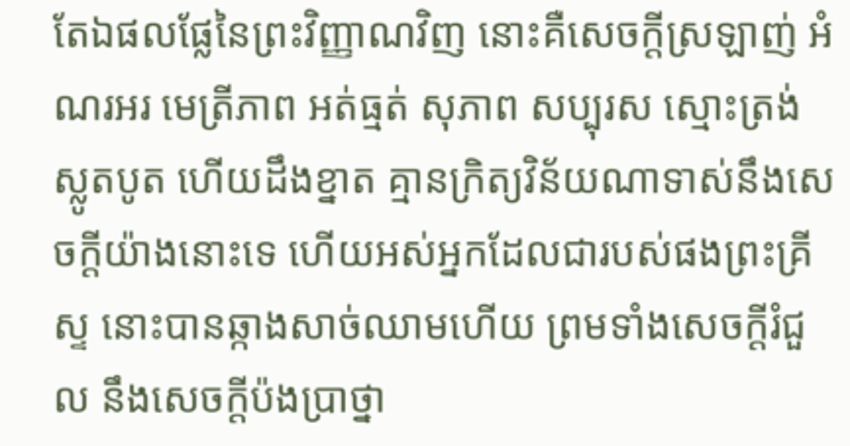តែឯផលផ្លែនៃព្រះវិញ្ញាណវិញ នោះគឺសេចក្ដីស្រឡាញ់ អំណរអរ មេត្រីភាព អត់ធ្មត់ សុភាព សប្បុរស ស្មោះត្រង់ ស្លូតបូត ហើយដឹងខ្នាត គ្មានក្រិត្យវិន័យណាទាស់នឹងសេចក្ដីយ៉ាងនោះទេ ហើយអស់អ្នកដែលជារបស់ផងព្រះគ្រីស្ទ នោះបានឆ្កាងសាច់ឈាមហើយ ព្រមទាំងសេចក្ដីរំជួល នឹងសេចក្ដីប៉ងប្រាថ្នា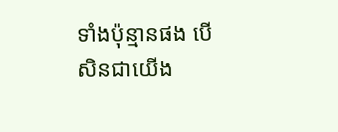ទាំងប៉ុន្មានផង បើសិនជាយើង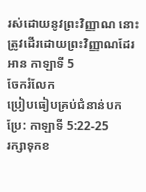រស់ដោយនូវព្រះវិញ្ញាណ នោះត្រូវដើរដោយព្រះវិញ្ញាណដែរ
អាន កាឡាទី 5
ចែករំលែក
ប្រៀបធៀបគ្រប់ជំនាន់បកប្រែ: កាឡាទី 5:22-25
រក្សាទុកខ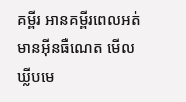គម្ពីរ អានគម្ពីរពេលអត់មានអ៊ីនធឺណេត មើលឃ្លីបមេ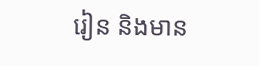រៀន និងមាន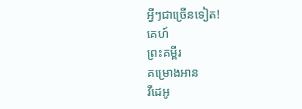អ្វីៗជាច្រើនទៀត!
គេហ៍
ព្រះគម្ពីរ
គម្រោងអាន
វីដេអូ